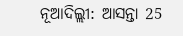ନୂଆଦିଲ୍ଲୀ: ଆସନ୍ତା 25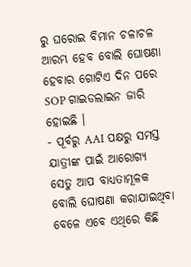ରୁ ଘରୋଇ ବିମାନ ଚଳାଚଳ ଆରମ୍ଭ ହେବ ବୋଲି ଘୋଷଣା ହେବାର ଗୋଟିଏ ଦିନ ପରେ SOP ଗାଇଡଲାଇନ ଜାରି ହୋଇଛି ।
- ପୂର୍ବରୁ AAI ପକ୍ଷରୁ ସମସ୍ତ ଯାତ୍ରୀଙ୍କ ପାଇଁ ଆରୋଗ୍ୟ ସେତୁ ଆପ ବାଧ୍ୟତାମୂଳକ ବୋଲି ଘୋଷଣା କରାଯାଇଥିବା ବେଳେ ଏବେ ଏଥିରେ କିଛି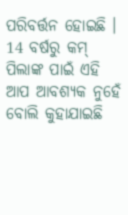ପରିବର୍ତ୍ତନ ହୋଇଛି । 14 ବର୍ଷରୁ କମ୍ ପିଲାଙ୍କ ପାଇଁ ଏହି ଆପ ଆବଶ୍ୟକ ନୁହେଁ ବୋଲି କୁହାଯାଇଛି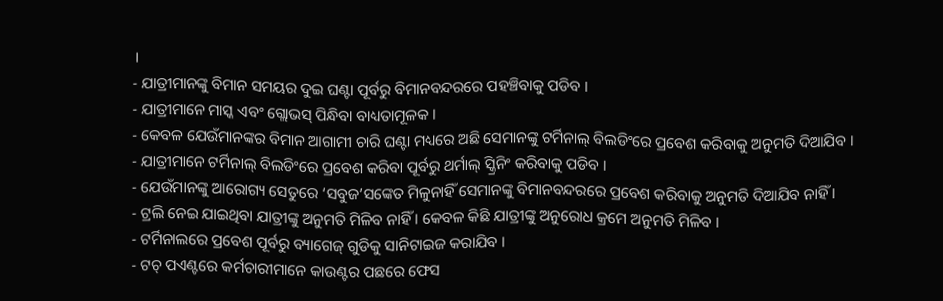।
- ଯାତ୍ରୀମାନଙ୍କୁ ବିମାନ ସମୟର ଦୁଇ ଘଣ୍ଟା ପୂର୍ବରୁ ବିମାନବନ୍ଦରରେ ପହଞ୍ଚିବାକୁ ପଡିବ ।
- ଯାତ୍ରୀମାନେ ମାସ୍କ ଏବଂ ଗ୍ଲୋଭସ୍ ପିନ୍ଧିବା ବାଧ୍ୟତାମୂଳକ ।
- କେବଳ ଯେଉଁମାନଙ୍କର ବିମାନ ଆଗାମୀ ଚାରି ଘଣ୍ଟା ମଧ୍ୟରେ ଅଛି ସେମାନଙ୍କୁ ଟର୍ମିନାଲ୍ ବିଲଡିଂରେ ପ୍ରବେଶ କରିବାକୁ ଅନୁମତି ଦିଆଯିବ ।
- ଯାତ୍ରୀମାନେ ଟର୍ମିନାଲ୍ ବିଲଡିଂରେ ପ୍ରବେଶ କରିବା ପୂର୍ବରୁ ଥର୍ମାଲ୍ ସ୍କ୍ରିନିଂ କରିବାକୁ ପଡିବ ।
- ଯେଉଁମାନଙ୍କୁ ଆରୋଗ୍ୟ ସେତୁରେ ‘ସବୁଜ’ସଙ୍କେତ ମିଳୁନାହିଁ ସେମାନଙ୍କୁ ବିମାନବନ୍ଦରରେ ପ୍ରବେଶ କରିବାକୁ ଅନୁମତି ଦିଆଯିବ ନାହିଁ ।
- ଟ୍ରଲି ନେଇ ଯାଇଥିବା ଯାତ୍ରୀଙ୍କୁ ଅନୁମତି ମିଳିବ ନାହିଁ । କେବଳ କିଛି ଯାତ୍ରୀଙ୍କୁ ଅନୁରୋଧ କ୍ରମେ ଅନୁମତି ମିଳିବ ।
- ଟର୍ମିନାଲରେ ପ୍ରବେଶ ପୂର୍ବରୁ ବ୍ୟାଗେଜ୍ ଗୁଡିକୁ ସାନିଟାଇଜ କରାଯିବ ।
- ଟଚ୍ ପଏଣ୍ଟରେ କର୍ମଚାରୀମାନେ କାଉଣ୍ଟର ପଛରେ ଫେସ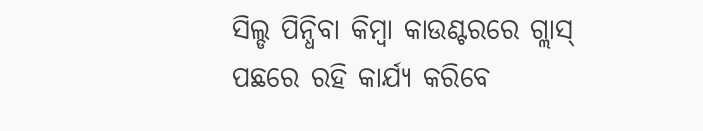ସିଲ୍ଡ ପିନ୍ଧିବା କିମ୍ବା କାଉଣ୍ଟରରେ ଗ୍ଲାସ୍ ପଛରେ ରହି କାର୍ଯ୍ୟ କରିବେ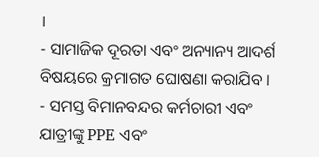।
- ସାମାଜିକ ଦୂରତା ଏବଂ ଅନ୍ୟାନ୍ୟ ଆଦର୍ଶ ବିଷୟରେ କ୍ରମାଗତ ଘୋଷଣା କରାଯିବ ।
- ସମସ୍ତ ବିମାନବନ୍ଦର କର୍ମଚାରୀ ଏବଂ ଯାତ୍ରୀଙ୍କୁ PPE ଏବଂ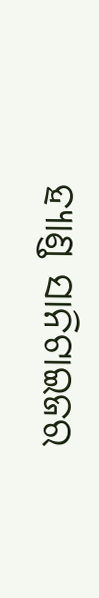ହ୍ୟାଣ୍ଡ ସାନିଟାଇଜର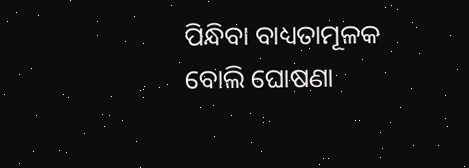ପିନ୍ଧିବା ବାଧ୍ୟତାମୂଳକ ବୋଲି ଘୋଷଣା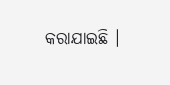କରାଯାଇଛି ।